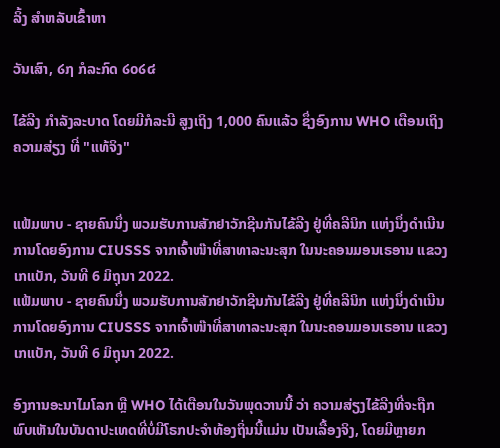ລິ້ງ ສຳຫລັບເຂົ້າຫາ

ວັນເສົາ, ໒໗ ກໍລະກົດ ໒໐໒໔

ໄຂ້ລີງ ກຳລັງລະບາດ ໂດຍມີກໍລະນີ ສູງເຖິງ 1,000 ຄົນແລ້ວ ຊຶ່ງອົງການ WHO ເຕືອນເຖິງຄວາມສ່ຽງ ທີ່ "ແທ້ຈິງ"


ແຟ້ມພາບ - ຊາຍຄົນນຶ່ງ ພວມຮັບການສັກຢາວັກຊີນກັນໄຂ້ລີງ ຢູ່ທີ່ຄລີນິກ ແຫ່ງນຶ່ງດຳເນີນການໂດຍອົງການ CIUSSS ຈາກເຈົ້າໜ໊າທີ່ສາທາລະນະສຸກ ໃນນະຄອນມອນເຣອານ ແຂວງເກແບັກ, ວັນທີ 6 ມິຖຸນາ 2022.
ແຟ້ມພາບ - ຊາຍຄົນນຶ່ງ ພວມຮັບການສັກຢາວັກຊີນກັນໄຂ້ລີງ ຢູ່ທີ່ຄລີນິກ ແຫ່ງນຶ່ງດຳເນີນການໂດຍອົງການ CIUSSS ຈາກເຈົ້າໜ໊າທີ່ສາທາລະນະສຸກ ໃນນະຄອນມອນເຣອານ ແຂວງເກແບັກ, ວັນທີ 6 ມິຖຸນາ 2022.

ອົງການອະນາໄມໂລກ ຫຼື WHO ໄດ້ເຕືອນໃນວັນພຸດວານນີ້ ວ່າ ຄວາມສ່ຽງໄຂ້ລີງທີ່ຈະຖືກພົບເຫັນໃນບັນດາປະເທດທີ່ບໍ່ມີໂຣກປະຈຳທ້ອງຖິ່ນນີ້ແມ່ນ ເປັນເລື້ອງຈິງ, ໂດຍມີຫຼາຍກ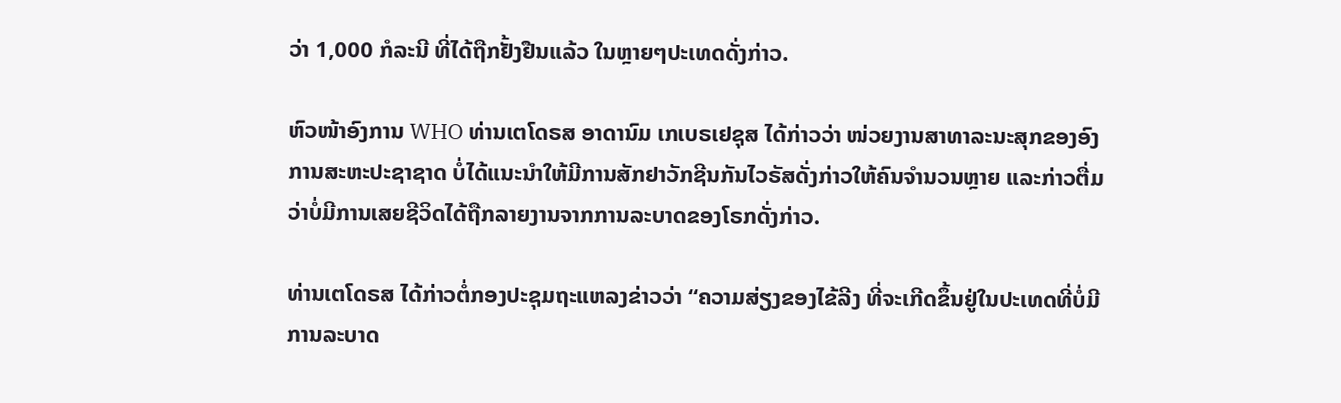ວ່າ 1,000 ກໍລະນີ ທີ່ໄດ້ຖືກຢັ້ງຢືນແລ້ວ ໃນຫຼາຍໆປະເທດດັ່ງກ່າວ.

ຫົວໜ້າອົງການ WHO ທ່ານເຕໂດຣສ ອາດານົມ ເກເບຣເຢຊຸສ ໄດ້ກ່າວວ່າ ໜ່ວຍງານສາທາລະນະສຸກຂອງອົງການສະຫະປະຊາຊາດ ບໍ່ໄດ້ແນະນຳໃຫ້ມີການສັກຢາວັກຊີນກັນໄວຣັສດັ່ງກ່າວໃຫ້ຄົນຈຳນວນຫຼາຍ ແລະກ່າວຕື່ມວ່າບໍ່ມີການເສຍຊີວິດໄດ້ຖືກລາຍງານຈາກການລະບາດຂອງໂຣກດັ່ງກ່າວ.

ທ່ານເຕໂດຣສ ໄດ້ກ່າວຕໍ່ກອງປະຊຸມຖະແຫລງຂ່າວວ່າ “ຄວາມສ່ຽງຂອງໄຂ້ລີງ ທີ່ຈະເກີດຂຶ້ນຢູ່ໃນປະເທດທີ່ບໍ່ມີການລະບາດ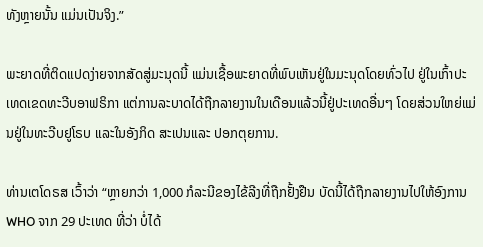ທັງຫຼາຍນັ້ນ ແມ່ນເປັນຈິງ.”

ພະຍາດທີ່ຕິດແປດງ່າຍຈາກສັດສູ່ມະນຸດນີ້ ແມ່ນເຊື້ອພະຍາດທີ່ພົບເຫັນຢູ່ໃນມະນຸດໂດຍທົ່ວໄປ ຢູ່ໃນເກົ້າປະເທດເຂດທະວີບອາຟຣິກາ ແຕ່ການລະບາດໄດ້ຖືກລາຍງານໃນເດືອນແລ້ວນີ້ຢູ່ປະເທດອື່ນໆ ໂດຍສ່ວນໃຫຍ່ແມ່ນຢູ່ໃນທະວີບຢູໂຣບ ແລະໃນອັງກິດ ສະເປນແລະ ປອກຕຸຍການ.

ທ່ານເຕໂດຣສ ເວົ້າວ່າ “ຫຼາຍກວ່າ 1,000 ກໍລະນີຂອງໄຂ້ລີງທີ່ຖືກຢັ້ງຢືນ ບັດນີ້ໄດ້ຖືກລາຍງານໄປໃຫ້ອົງການ WHO ຈາກ 29 ປະເທດ ທີ່ວ່າ ບໍ່ໄດ້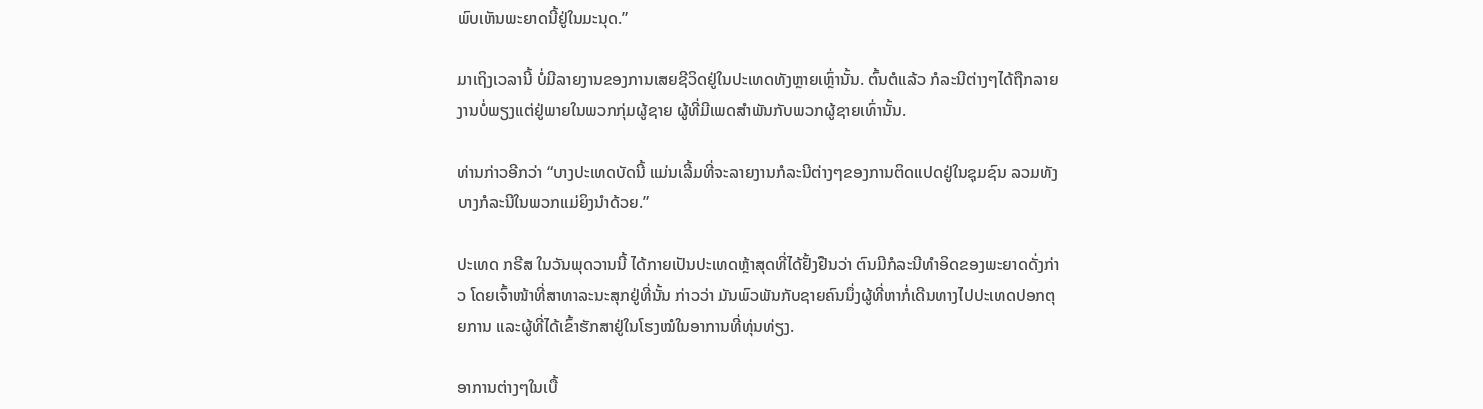ພົບເຫັນພະຍາດນີ້ຢູ່ໃນມະນຸດ.”

ມາເຖິງເວລານີ້ ບໍ່ມີລາຍງານຂອງການເສຍຊີວິດຢູ່ໃນປະເທດທັງຫຼາຍເຫຼົ່ານັ້ນ. ຕົ້ນຕໍແລ້ວ ກໍລະນີຕ່າງໆໄດ້ຖືກລາຍງານບໍ່ພຽງແຕ່ຢູ່ພາຍໃນພວກກຸ່ມຜູ້ຊາຍ ຜູ້ທີ່ມີເພດສຳພັນກັບພວກຜູ້ຊາຍເທົ່ານັ້ນ.

ທ່ານກ່າວອີກວ່າ “ບາງປະເທດບັດນີ້ ແມ່ນເລີ້ມທີ່ຈະລາຍງານກໍລະນີຕ່າງໆຂອງການຕິດແປດຢູ່ໃນຊຸມຊົນ ລວມທັງບາງກໍລະນີໃນພວກແມ່ຍິງນຳດ້ວຍ.”

ປະເທດ ກຣີສ ໃນວັນພຸດວານນີ້ ໄດ້ກາຍເປັນປະເທດຫຼ້າສຸດທີ່ໄດ້ຢັ້ງຢືນວ່າ ຕົນມີກໍລະນີທຳອິດຂອງພະຍາດດັ່ງກ່າວ ໂດຍເຈົ້າໜ້າທີ່ສາທາລະນະສຸກຢູ່ທີ່ນັ້ນ ກ່າວວ່າ ມັນພົວພັນກັບຊາຍຄົນນຶ່ງຜູ້ທີ່ຫາກໍ່ເດີນທາງໄປປະເທດປອກຕຸຍການ ແລະຜູ້ທີ່ໄດ້ເຂົ້າຮັກສາຢູ່ໃນໂຮງໝໍໃນອາການທີ່ທຸ່ນທ່ຽງ.

ອາການຕ່າງໆໃນເບື້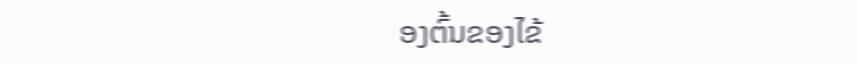ອງຕົ້ນຂອງໄຂ້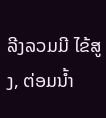ລີງລວມມີ ໄຂ້ສູງ, ຕ່ອມນ້ຳ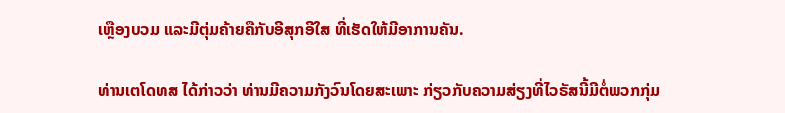ເຫຼືອງບວມ ແລະມີຕຸ່ມຄ້າຍຄືກັບອີສຸກອີໃສ ທີ່ເຮັດໃຫ້ມີອາການຄັນ.

ທ່ານເຕໂດທສ ໄດ້ກ່າວວ່າ ທ່ານມີຄວາມກັງວົນໂດຍສະເພາະ ກ່ຽວກັບຄວາມສ່ຽງທີ່ໄວຣັສນີ້ມີຕໍ່ພວກກຸ່ມ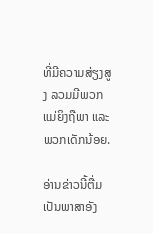ທີ່ມີຄວາມສ່ຽງສູງ ລວມມີພວກແມ່ຍິງຖືພາ ແລະພວກເດັກນ້ອຍ.

ອ່ານຂ່າວນີ້ຕື່ມ ເປັນພາສາອັງ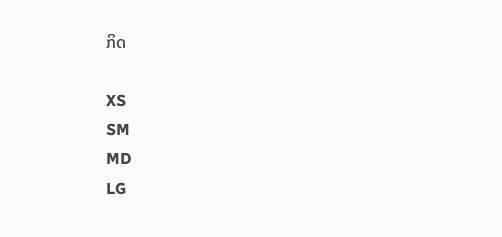ກິດ

XS
SM
MD
LG